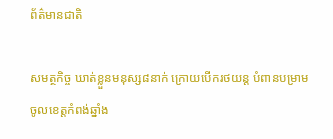ព័ត៌មានជាតិ

សមត្ថកិច្ច ឃាត់ខ្លួនមនុស្ស៨នាក់ ក្រោយបើករថយន្ត បំពានបម្រាម ចូលខេត្តកំពង់ឆ្នាំង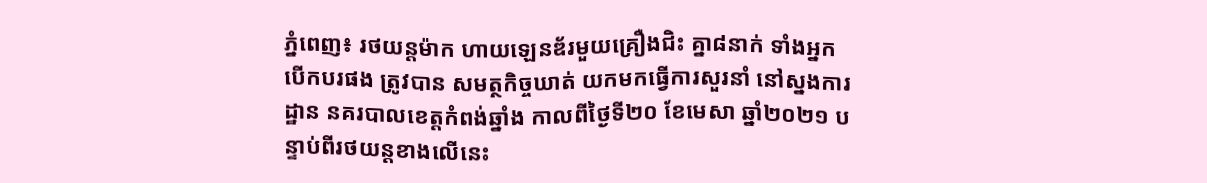ភ្នំពេញ៖ រថយន្តម៉ាក ហាយឡេនឌ័រមួយគ្រឿងជិះ គ្នា៨នាក់ ទាំងអ្នកបើកបរផង ត្រូវបាន សមត្ថកិច្ចឃាត់ យកមកធ្វើការសួរនាំ នៅស្នងការដ្ឋាន នគរបាលខេត្តកំពង់ឆ្នាំង កាលពីថ្ងៃទី២០ ខែមេសា ឆ្នាំ២០២១ បន្ទាប់ពីរថយន្តខាងលើនេះ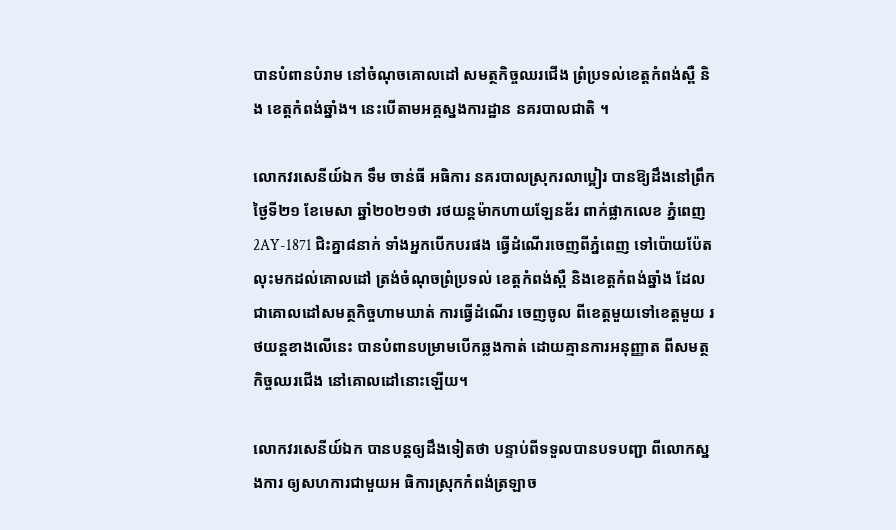បានបំពានបំរាម នៅចំណុចគោលដៅ សមត្ថកិច្ចឈរជើង ព្រំប្រទល់ខេត្តកំពង់ស្ពឺ និង ខេត្តកំពង់ឆ្នាំង។ នេះបើតាមអគ្គស្នងការដ្ឋាន នគរបាលជាតិ ។

លោកវរសេនីយ៍ឯក ទឹម ចាន់ធី អធិការ នគរបាលស្រុករលាប្អៀរ បានឱ្យដឹងនៅព្រឹកថ្ងៃទី២១ ខែមេសា ឆ្នាំ២០២១ថា រថយន្តម៉ាកហាយឡែនឌ័រ ពាក់ផ្លាកលេខ ភ្នំពេញ 2AY-1871 ជិះគ្នា៨នាក់ ទាំងអ្នកបើកបរផង ធ្វើដំណើរចេញពីភ្នំពេញ ទៅប៉ោយប៉ែត លុះមកដល់គោលដៅ ត្រង់ចំណុចព្រំប្រទល់ ខេត្តកំពង់ស្ពឺ និងខេត្តកំពង់ឆ្នាំង ដែលជាគោលដៅសមត្ថកិច្ចហាមឃាត់ ការធ្វើដំណើរ ចេញចូល ពីខេត្តមួយទៅខេត្តមួយ រថយន្តខាងលើនេះ បានបំពានបម្រាមបើកឆ្លងកាត់ ដោយគ្មានការអនុញ្ញាត ពីសមត្ថកិច្ចឈរជើង នៅគោលដៅនោះឡើយ។

លោកវរសេនីយ៍ឯក បានបន្តឲ្យដឹងទៀតថា បន្ទាប់ពីទទួលបានបទបញ្ជា ពីលោកស្នងការ ឲ្យសហការជាមួយអ ធិការស្រុកកំពង់ត្រឡាច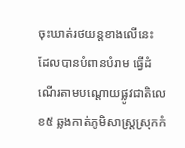ចុះឃាត់រថយន្តខាងលើនេះ ដែលបានបំពានបំរាម ធ្វើដំណើរតាមបណ្ដោយផ្លូវជាតិលេខ៥ ឆ្លងកាត់ភូមិសាស្ត្រស្រុកកំ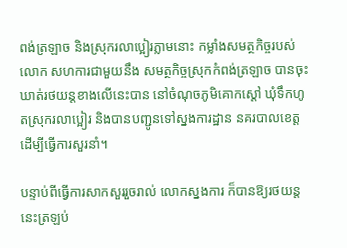ពង់ត្រឡាច និងស្រុករលាប្អៀរភ្លាមនោះ កម្លាំងសមត្ថកិច្ចរបស់លោក សហការជាមួយនឹង សមត្ថកិច្ចស្រុកកំពង់ត្រឡាច បានចុះឃាត់រថយន្ដខាងលើនេះបាន នៅចំណុចភូមិគោកស្ដៅ ឃុំទឹកហូតស្រុករលាប្អៀរ និងបានបញ្ជូនទៅស្នងការដ្ឋាន នគរបាលខេត្ត ដើម្បីធ្វើការសួរនាំ។

បន្ទាប់ពីធ្វើការសាកសួររួចរាល់ លោកស្នងការ ក៏បានឱ្យរថយន្ដនេះត្រឡប់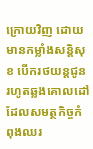ក្រោយវិញ ដោយមានកម្លាំងសន្តិសុខ បើករថយន្តជូនរហូតឆ្លងគោលដៅ ដែលសមត្ថកិច្ចកំពុងឈរ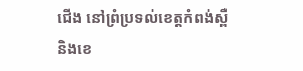ជើង នៅព្រំប្រទល់ខេត្តកំពង់ស្ពឺ និងខេ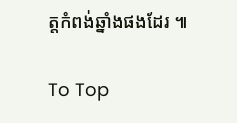ត្តកំពង់ឆ្នាំងផងដែរ ៕

To Top